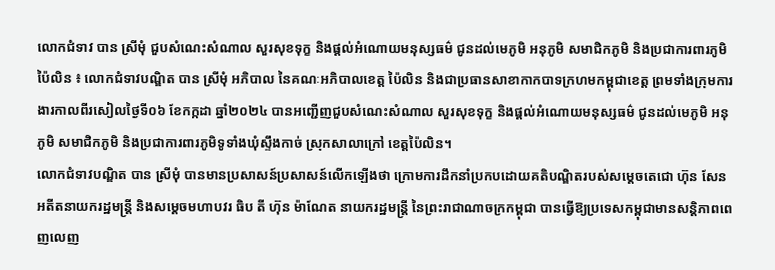លោកជំទាវ បាន ស្រីមុំ ជួបសំណេះសំណាល សួរសុខទុក្ខ និងផ្តល់អំណោយមនុស្សធម៌ ជូនដល់មេភូមិ អនុភូមិ សមាជិកភូមិ និងប្រជាការពារភូមិ
ប៉ៃលិន ៖ លោកជំទាវបណ្ឌិត បាន ស្រីមុំ អភិបាល នៃគណៈអភិបាលខេត្ត ប៉ៃលិន និងជាប្រធានសាខាកាកបាទក្រហមកម្ពុជាខេត្ត ព្រមទាំងក្រុមការងារកាលពីរសៀលថ្ងៃទី០៦ ខែកក្កដា ឆ្នាំ២០២៤ បានអញ្ជើញជួបសំណេះសំណាល សួរសុខទុក្ខ និងផ្តល់អំណោយមនុស្សធម៌ ជូនដល់មេភូមិ អនុភូមិ សមាជិកភូមិ និងប្រជាការពារភូមិទូទាំងឃុំស្ទឹងកាច់ ស្រុកសាលាក្រៅ ខេត្តប៉ៃលិន។
លោកជំទាវបណ្ឌិត បាន ស្រីមុំ បានមានប្រសាសន៍ប្រសាសន៍លើកឡើងថា ក្រោមការដឹកនាំប្រកបដោយគតិបណ្ឌិតរបស់សម្តេចតេជោ ហ៊ុន សែន អតីតនាយករដ្ឋមន្ត្រី និងសម្តេចមហាបវរ ធិប តី ហ៊ុន ម៉ាណែត នាយករដ្ឋមន្ត្រី នៃព្រះរាជាណាចក្រកម្ពុជា បានធ្វើឱ្យប្រទេសកម្ពុជាមានសន្តិភាពពេញលេញ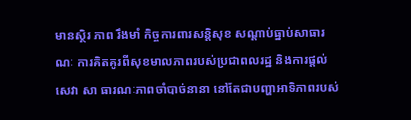មានស្ថិរ ភាព រឹងមាំ កិច្ចការពារសន្តិសុខ សណ្តាប់ធ្នាប់សាធារណៈ ការគិតគូរពីសុខមាលភាពរបស់ប្រជាពលរដ្ឋ និងការផ្តល់សេវា សា ធារណៈភាពចាំបាច់នានា នៅតែជាបញ្ហាអាទិភាពរបស់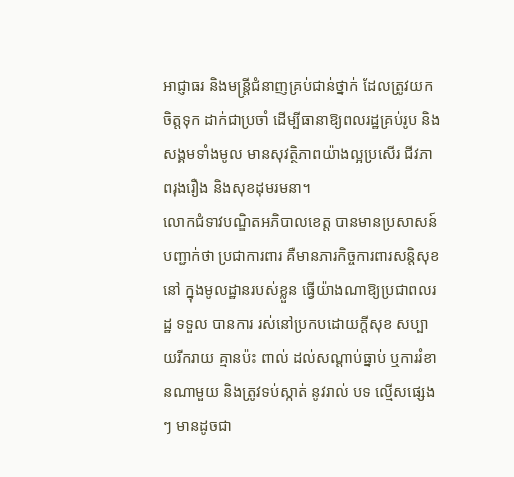អាជ្ញាធរ និងមន្ត្រីជំនាញគ្រប់ជាន់ថ្នាក់ ដែលត្រូវយកចិត្តទុក ដាក់ជាប្រចាំ ដើម្បីធានាឱ្យពលរដ្ឋគ្រប់រូប និងសង្គមទាំងមូល មានសុវត្ថិភាពយ៉ាងល្អប្រសើរ ជីវភាពរុងរឿង និងសុខដុមរមនា។
លោកជំទាវបណ្ឌិតអភិបាលខេត្ត បានមានប្រសាសន៍បញ្ជាក់ថា ប្រជាការពារ គឺមានភារកិច្ចការពារសន្តិសុខ នៅ ក្នុងមូលដ្ឋានរបស់ខ្លួន ធ្វើយ៉ាងណាឱ្យប្រជាពលរដ្ឋ ទទួល បានការ រស់នៅប្រកបដោយក្តីសុខ សប្បាយរីករាយ គ្មានប៉ះ ពាល់ ដល់សណ្តាប់ធ្នាប់ ឬការរំខានណាមួយ និងត្រូវទប់ស្កាត់ នូវរាល់ បទ ល្មើសផ្សេងៗ មានដូចជា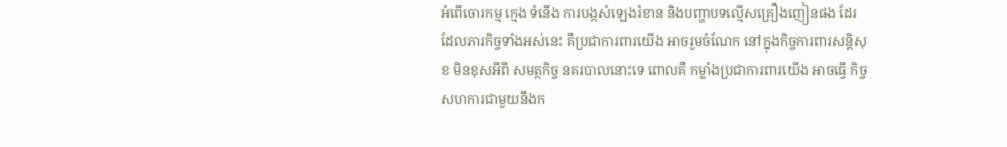អំពើចោរកម្ម ក្មេង ទំនើង ការបង្កសំឡេងរំខាន និងបញ្ហាបទល្មើសគ្រឿងញៀនផង ដែរ ដែលភារកិច្ចទាំងអស់នេះ គឺប្រជាការពារយើង អាចរួមចំណែក នៅក្នុងកិច្ចការពារសន្តិសុខ មិនខុសអីពី សមត្ថកិច្ច នគរបាលនោះទេ ពោលគឺ កម្លាំងប្រជាការពារយើង អាចធ្វើ កិច្ចសហការជាមួយនឹងក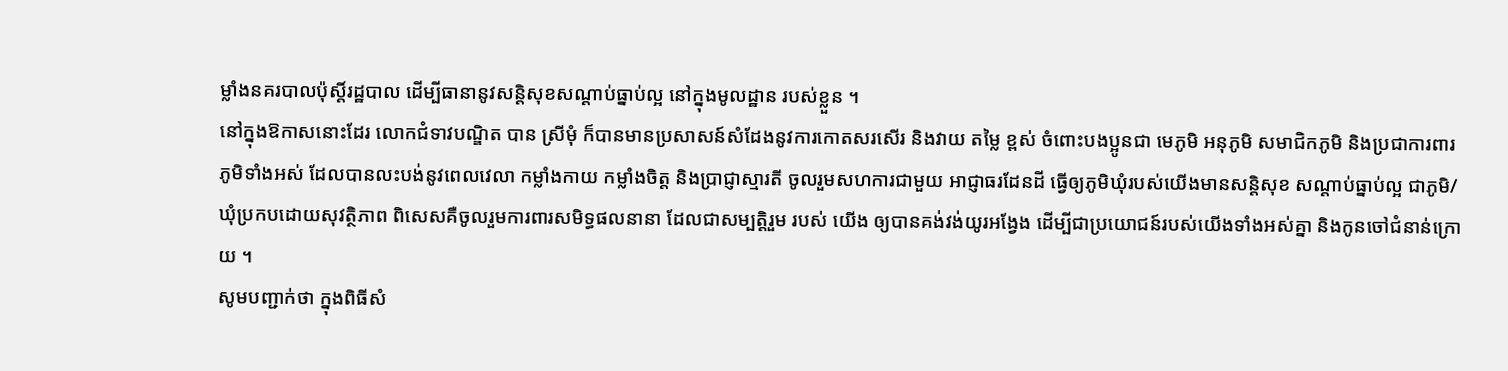ម្លាំងនគរបាលប៉ុស្តិ៍រដ្ឋបាល ដើម្បីធានានូវសន្តិសុខសណ្ដាប់ធ្នាប់ល្អ នៅក្នុងមូលដ្ឋាន របស់ខ្លួន ។
នៅក្នុងឱកាសនោះដែរ លោកជំទាវបណ្ឌិត បាន ស្រីមុំ ក៏បានមានប្រសាសន៍សំដែងនូវការកោតសរសើរ និងវាយ តម្លៃ ខ្ពស់ ចំពោះបងប្អូនជា មេភូមិ អនុភូមិ សមាជិកភូមិ និងប្រជាការពារភូមិទាំងអស់ ដែលបានលះបង់នូវពេលវេលា កម្លាំងកាយ កម្លាំងចិត្ត និងប្រាជ្ញាស្មារតី ចូលរួមសហការជាមួយ អាជ្ញាធរដែនដី ធ្វើឲ្យភូមិឃុំរបស់យើងមានសន្តិសុខ សណ្តាប់ធ្នាប់ល្អ ជាភូមិ/ឃុំប្រកបដោយសុវត្ថិភាព ពិសេសគឺចូលរួមការពារសមិទ្ធផលនានា ដែលជាសម្បត្តិរួម របស់ យើង ឲ្យបានគង់វង់យូរអង្វែង ដើម្បីជាប្រយោជន៍របស់យើងទាំងអស់គ្នា និងកូនចៅជំនាន់ក្រោយ ។
សូមបញ្ជាក់ថា ក្នុងពិធីសំ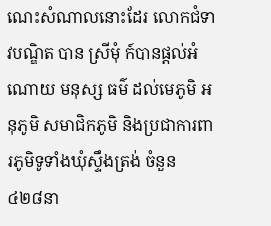ណេះសំណាលនោះដែរ លោកជំទាវបណ្ឌិត បាន ស្រីមុំ ក៍បានផ្តល់អំណោយ មនុស្ស ធម៌ ដល់មេភូមិ អនុភូមិ សមាជិកភូមិ និងប្រជាការពារភូមិទូទាំងឃុំស្ទឹងត្រង់ ចំនួន ៤២៨នា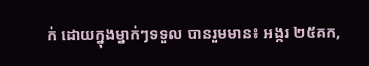ក់ ដោយក្នុងម្នាក់ៗទទួល បានរួមមាន៖ អង្ករ ២៥គក,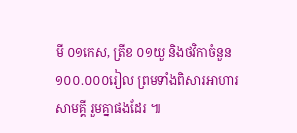មី ០១កេស, ត្រីខ ០១យួ និងថវិកាចំនួន ១០០.០០០រៀល ព្រមទាំងពិសារអាហារ សាមគ្គី រួមគ្នាផងដែរ ៕